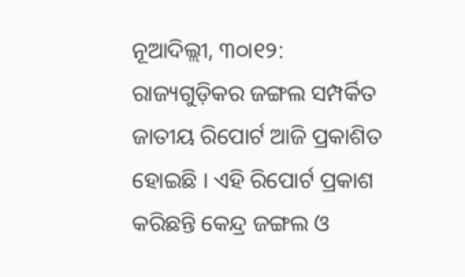ନୂଆଦିଲ୍ଲୀ, ୩୦ା୧୨: ରାଜ୍ୟଗୁଡ଼ିକର ଜଙ୍ଗଲ ସମ୍ପର୍କିତ ଜାତୀୟ ରିପୋର୍ଟ ଆଜି ପ୍ରକାଶିତ ହୋଇଛି । ଏହି ରିପୋର୍ଟ ପ୍ରକାଶ କରିଛନ୍ତି କେନ୍ଦ୍ର ଜଙ୍ଗଲ ଓ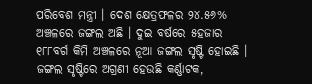ପରିବେଶ ମନ୍ତ୍ରୀ । ଦେଶ କ୍ଷେତ୍ରଫଳର ୨୪.୫୬% ଅଞ୍ଚଳରେ ଜଙ୍ଗଲ ଅଛି । ଦୁଇ ବର୍ଷରେ ୫ହଜାର ୧୮୮ବର୍ଗ କିମି ଅଞ୍ଚଳରେ ନୂଆ ଜଙ୍ଗଲ ସୃଷ୍ଟି ହୋଇଛି । ଜଙ୍ଗଲ ସୃଷ୍ଟିରେ ଅଗ୍ରଣୀ ହେଉଛି କର୍ଣ୍ଣାଟକ,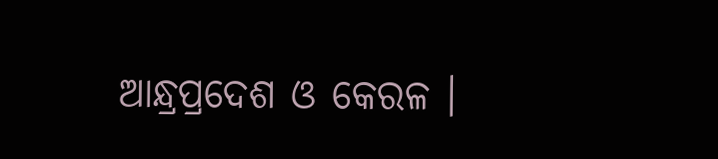ଆନ୍ଧ୍ରପ୍ରଦେଶ ଓ କେରଳ ।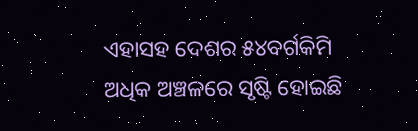ଏହାସହ ଦେଶର ୫୪ବର୍ଗକିମି ଅଧିକ ଅଞ୍ଚଳରେ ସୃଷ୍ଟି ହୋଇଛି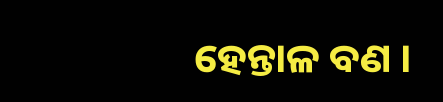ହେନ୍ତାଳ ବଣ ।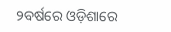୨ବର୍ଷରେ ଓଡ଼ିଶାରେ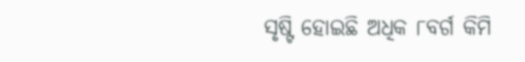ସୃଷ୍ଟି ହୋଇଛି ଅଧିକ ୮ବର୍ଗ କିମି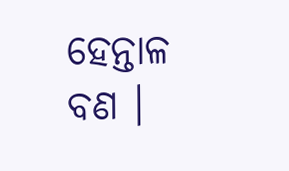ହେନ୍ତାଳ ବଣ ।